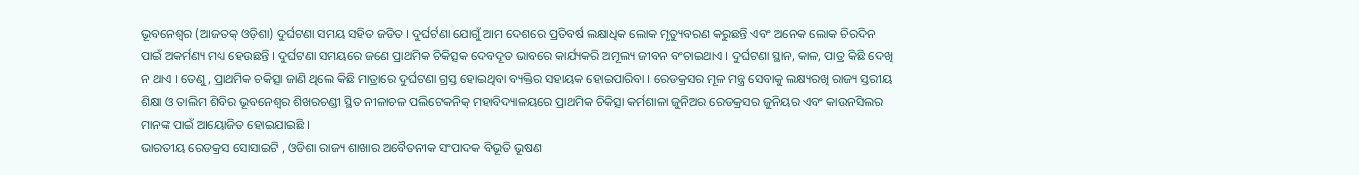ଭୂବନେଶ୍ୱର (ଆଜତକ୍ ଓଡ଼ିଶା) ଦୁର୍ଘଟଣା ସମୟ ସହିତ ଜଡିତ । ଦୁର୍ଘର୍ଟଣା ଯୋଗୁଁ ଆମ ଦେଶରେ ପ୍ରତିବର୍ଷ ଲକ୍ଷାଧିକ ଲୋକ ମୃତ୍ୟୁବରଣ କରୁଛନ୍ତି ଏବଂ ଅନେକ ଲୋକ ଚିରଦିନ ପାଇଁ ଅକର୍ମଣ୍ୟ ମଧ୍ୟ ହେଉଛନ୍ତି । ଦୁର୍ଘଟଣା ସମୟରେ ଜଣେ ପ୍ରାଥମିକ ଚିକିତ୍ସକ ଦେବଦୂତ ଭାବରେ କାର୍ଯ୍ୟକରି ଅମୂଲ୍ୟ ଜୀବନ ବଂଚାଇଥାଏ । ଦୁର୍ଘଟଣା ସ୍ଥାନ, କାଳ, ପାତ୍ର କିଛି ଦେଖି ନ ଥାଏ । ତେଣୁ, ପ୍ରାଥମିକ ଚକିତ୍ସା ଜାଣି ଥିଲେ କିଛି ମାତ୍ରାରେ ଦୁର୍ଘଟଣା ଗ୍ରସ୍ତ ହୋଇଥିବା ବ୍ୟକ୍ତିର ସହାୟକ ହୋଇପାରିବା । ରେଡକ୍ରସର ମୂଳ ମନ୍ତ୍ର ସେବାକୁ ଲକ୍ଷ୍ୟରଖି ରାଜ୍ୟ ସ୍ତରୀୟ ଶିକ୍ଷା ଓ ତାଲିମ ଶିବିର ଭୂବନେଶ୍ୱର ଶିଖରଚଣ୍ଡୀ ସ୍ଥିତ ନୀଳାଚଳ ପଲିଟେକନିକ୍ ମହାବିଦ୍ୟାଳୟରେ ପ୍ରାଥମିକ ଚିକିତ୍ସା କର୍ମଶାଳା ଜୁନିଅର ରେଡକ୍ରସର ଜୁନିୟର ଏବଂ କାଉନସିଲର ମାନଙ୍କ ପାଇଁ ଆୟୋଜିତ ହୋଇଯାଇଛି ।
ଭାରତୀୟ ରେଡକ୍ରସ ସୋସାଇଟି , ଓଡିଶା ରାଜ୍ୟ ଶାଖାର ଅବୈତନୀକ ସଂପାଦକ ବିଭୂତି ଭୂଷଣ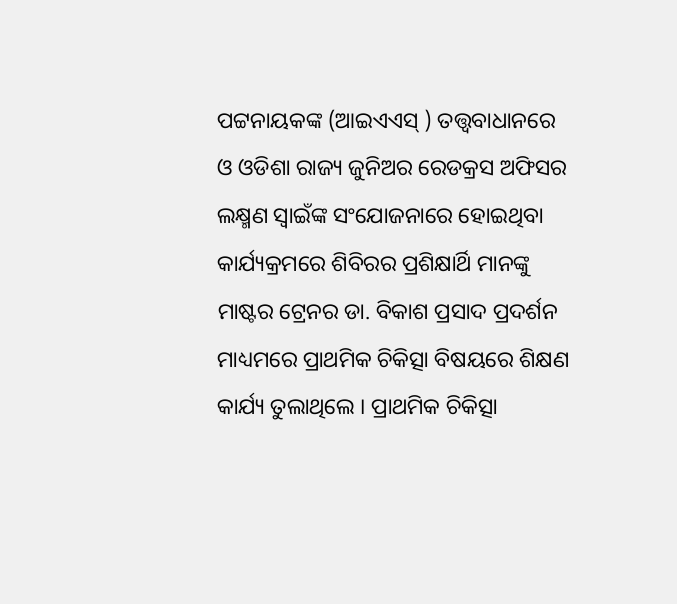ପଟ୍ଟନାୟକଙ୍କ (ଆଇଏଏସ୍ ) ତତ୍ତ୍ୱବାଧାନରେ ଓ ଓଡିଶା ରାଜ୍ୟ ଜୁନିଅର ରେଡକ୍ରସ ଅଫିସର ଲକ୍ଷ୍ମଣ ସ୍ୱାଇଁଙ୍କ ସଂଯୋଜନାରେ ହୋଇଥିବା କାର୍ଯ୍ୟକ୍ରମରେ ଶିବିରର ପ୍ରଶିକ୍ଷାର୍ଥି ମାନଙ୍କୁ ମାଷ୍ଟର ଟ୍ରେନର ଡା. ବିକାଶ ପ୍ରସାଦ ପ୍ରଦର୍ଶନ ମାଧ୍ୟମରେ ପ୍ରାଥମିକ ଚିକିତ୍ସା ବିଷୟରେ ଶିକ୍ଷଣ କାର୍ଯ୍ୟ ତୁଲାଥିଲେ । ପ୍ରାଥମିକ ଚିକିତ୍ସା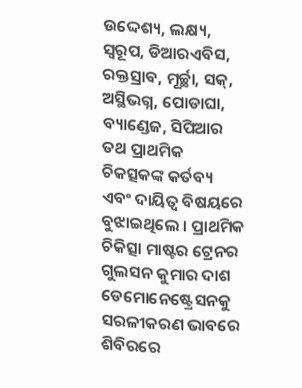ଉଦ୍ଦେଶ୍ୟ, ଲକ୍ଷ୍ୟ, ସ୍ୱରୂପ, ଡିଆରଏବିସ, ରକ୍ତସ୍ରାବ, ମୂର୍ଚ୍ଛା, ସକ୍, ଅସ୍ଥିଭଗ୍ନ, ପୋଡାଘା, ବ୍ୟାଣ୍ଡେଜ, ସିପିଆର ତଥ ପ୍ରାଥମିକ ଚିକତ୍ସକଙ୍କ କର୍ତବ୍ୟ ଏବଂ ଦାୟିତ୍ୱ ବିଷୟରେ ବୁଝାଇଥିଲେ । ପ୍ରାଥମିକ ଚିକିତ୍ସା ମାଷ୍ଟର ଟ୍ରେନର ଗୁଲସନ କୁମାର ଦାଶ ଡେମୋନେଷ୍ଟ୍ରେସନକୁ ସରଳୀକରଣ ଭାବରେ ଶିବିରରେ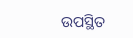ଉପସ୍ଥିତ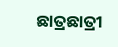ଛାତ୍ରଛାତ୍ରୀ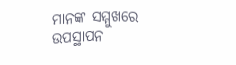ମାନଙ୍କ ସମ୍ମୁଖରେ ଉପସ୍ଥାପନ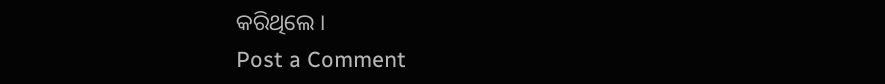କରିଥିଲେ ।
Post a Comment